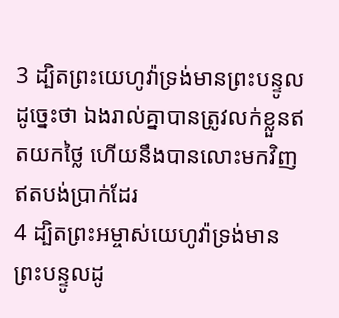3 ដ្បិតព្រះយេហូវ៉ាទ្រង់មានព្រះបន្ទូលដូច្នេះថា ឯងរាល់គ្នាបានត្រូវលក់ខ្លួនឥតយកថ្លៃ ហើយនឹងបានលោះមកវិញ ឥតបង់ប្រាក់ដែរ
4 ដ្បិតព្រះអម្ចាស់យេហូវ៉ាទ្រង់មានព្រះបន្ទូលដូ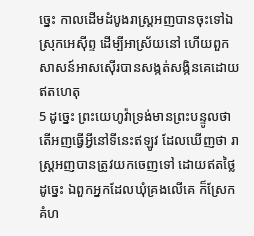ច្នេះ កាលដើមដំបូងរាស្ត្រអញបានចុះទៅឯស្រុកអេស៊ីព្ទ ដើម្បីអាស្រ័យនៅ ហើយពួកសាសន៍អាសស៊ើរបានសង្កត់សង្កិនគេដោយឥតហេតុ
5 ដូច្នេះ ព្រះយេហូវ៉ាទ្រង់មានព្រះបន្ទូលថា តើអញធ្វើអ្វីនៅទីនេះឥឡូវ ដែលឃើញថា រាស្ត្រអញបានត្រូវយកចេញទៅ ដោយឥតថ្លៃដូច្នេះ ឯពួកអ្នកដែលឃុំគ្រងលើគេ ក៏ស្រែកគំហ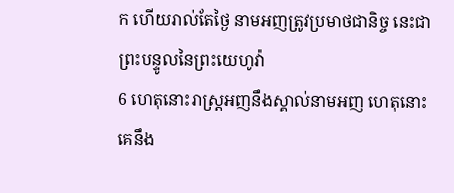ក ហើយរាល់តែថ្ងៃ នាមអញត្រូវប្រមាថជានិច្ច នេះជាព្រះបន្ទូលនៃព្រះយេហូវ៉ា
6 ហេតុនោះរាស្ត្រអញនឹងស្គាល់នាមអញ ហេតុនោះគេនឹង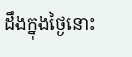ដឹងក្នុងថ្ងៃនោះ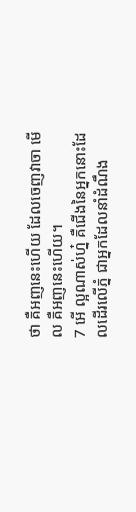ថា គឺអញនេះហើយ ដែលចេញវាចា មើល គឺអញនេះហើយ។
7 អើ ល្អណាស់ហ្ន៎ គឺជើងនៃអ្នកនោះដែលដើរលើភ្នំ ជាអ្នកដែលនាំដំណឹង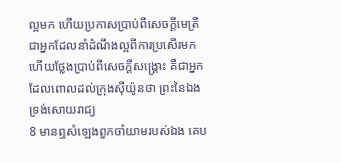ល្អមក ហើយប្រកាសប្រាប់ពីសេចក្ដីមេត្រី ជាអ្នកដែលនាំដំណឹងល្អពីការប្រសើរមក ហើយថ្លែងប្រាប់ពីសេចក្ដីសង្គ្រោះ គឺជាអ្នកដែលពោលដល់ក្រុងស៊ីយ៉ូនថា ព្រះនៃឯងទ្រង់សោយរាជ្យ
8 មានឮសំឡេងពួកចាំយាមរបស់ឯង គេប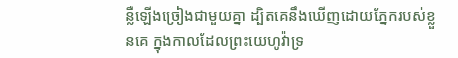ន្លឺឡើងច្រៀងជាមួយគ្នា ដ្បិតគេនឹងឃើញដោយភ្នែករបស់ខ្លួនគេ ក្នុងកាលដែលព្រះយេហូវ៉ាទ្រ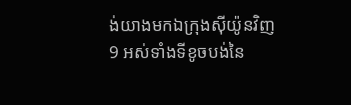ង់យាងមកឯក្រុងស៊ីយ៉ូនវិញ
9 អស់ទាំងទីខូចបង់នៃ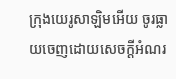ក្រុងយេរូសាឡិមអើយ ចូរធ្លាយចេញដោយសេចក្ដីអំណរ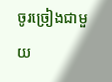ចូរច្រៀងជាមួយ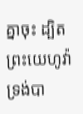គ្នាចុះ ដ្បិតព្រះយេហូវ៉ាទ្រង់បា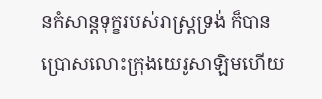នកំសាន្តទុក្ខរបស់រាស្ត្រទ្រង់ ក៏បានប្រោសលោះក្រុងយេរូសាឡិមហើយ